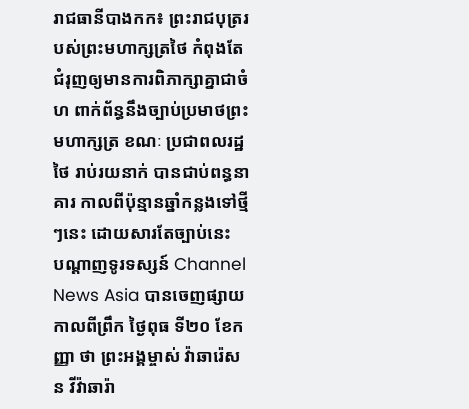រាជធានីបាងកក៖ ព្រះរាជបុត្ររបស់ព្រះមហាក្សត្រថៃ កំពុងតែជំរុញឲ្យមានការពិភាក្សាគ្នាជាចំហ ពាក់ព័ន្ធនឹងច្បាប់ប្រមាថព្រះមហាក្សត្រ ខណៈ ប្រជាពលរដ្ឋថៃ រាប់រយនាក់ បានជាប់ពន្ធនាគារ កាលពីប៉ុន្មានឆ្នាំកន្លងទៅថ្មីៗនេះ ដោយសារតែច្បាប់នេះ
បណ្ដាញទូរទស្សន៍ Channel News Asia បានចេញផ្សាយ កាលពីព្រឹក ថ្ងៃពុធ ទី២០ ខែកញ្ញា ថា ព្រះអង្គម្ចាស់ វ៉ាឆារ៉េសន វីវ៉ាឆារ៉ា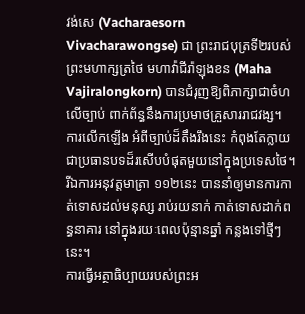វង់សេ (Vacharaesorn Vivacharawongse) ជា ព្រះរាជបុត្រទី២របស់ព្រះមហាក្សត្រថៃ មហាវ៉ាជីរ៉ាឡុងខន (Maha Vajiralongkorn) បានជំរុញឱ្យពិភាក្សាជាចំហ លើច្បាប់ ពាក់ព័ន្ធនឹងការប្រមាថគ្រួសាររាជវង្ស។ ការលើកឡើង អំពីច្បាប់ដ៏តឹងរឹងនេះ កំពុងតែក្លាយជាប្រធានបទដ៏រសើបបំផុតមួយនៅក្នុងប្រទេសថៃ។ រីឯការអនុវត្ដមាត្រា ១១២នេះ បាននាំឲ្យមានការកាត់ទោសដល់មនុស្ស រាប់រយនាក់ កាត់ទោសដាក់ពន្ធនាគារ នៅក្នុងរយៈពេលប៉ុន្មានឆ្នាំ កន្លងទៅថ្មីៗនេះ។
ការធ្វើអត្ថាធិប្បាយរបស់ព្រះអ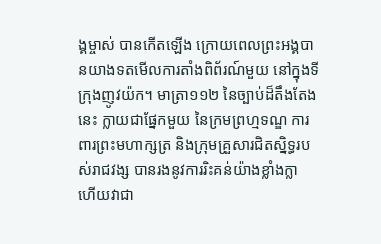ង្គម្ចាស់ បានកើតឡើង ក្រោយពេលព្រះអង្គបានយាងទតមើលការតាំងពិព័រណ៍មួយ នៅក្នុងទីក្រុងញូវយ៉ក។ មាត្រា១១២ នៃច្បាប់ដ៏តឹងតែងនេះ ក្លាយជាផ្នែកមួយ នៃក្រមព្រហ្មទណ្ឌ ការពារព្រះមហាក្សត្រ និងក្រុមគ្រួសារជិតស្និទ្ធរបស់រាជវង្ស បានរងនូវការរិះគន់យ៉ាងខ្លាំងក្លា ហើយវាជា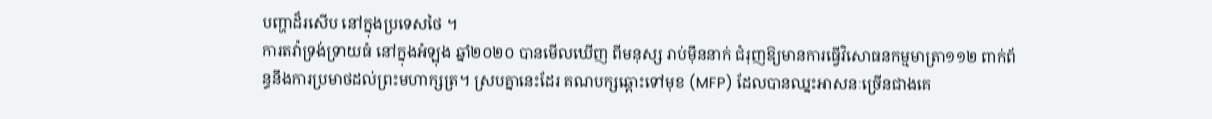បញ្ហាដ៏រសើប នៅក្នុងប្រទេសថៃ ។
ការតវ៉ាទ្រង់ទ្រាយធំ នៅក្នុងអំឡុង ឆ្នាំ២០២០ បានមើលឃើញ ពីមនុស្ស រាប់ម៉ឹននាក់ ជំរុញឱ្យមានការធ្វើវិសោធនកម្មមាត្រា១១២ ពាក់ព័ន្ធនឹងការប្រមាថដល់ព្រះមហាក្សត្រ។ ស្របគ្នានេះដែរ គណបក្សឆ្ពោះទៅមុខ (MFP) ដែលបានឈ្នះអាសនៈច្រើនជាងគេ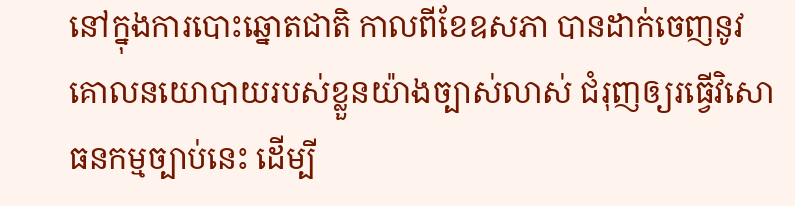នៅក្នុងការបោះឆ្នោតជាតិ កាលពីខែឧសភា បានដាក់ចេញនូវគោលនយោបាយរបស់ខ្លួនយ៉ាងច្បាស់លាស់ ជំរុញឲ្យរធ្វើវិសោធនកម្មច្បាប់នេះ ដើម្បី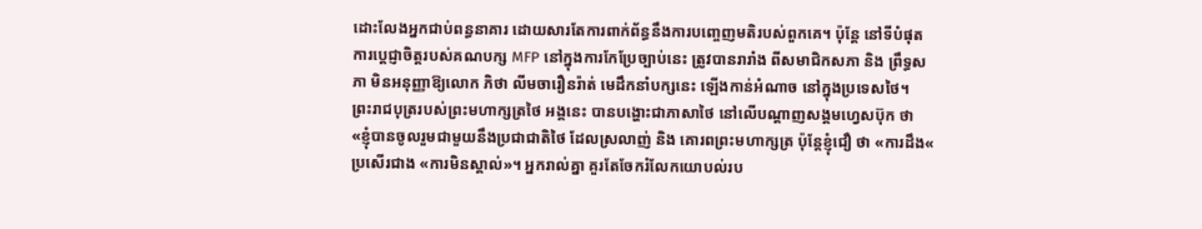ដោះលែងអ្នកជាប់ពន្ធនាគារ ដោយសារតែការពាក់ព័ន្ធនឹងការបញ្ចេញមតិរបស់ពួកគេ។ ប៉ុន្ដែ នៅទីបំផុត ការប្ដេជ្ញាចិត្តរបស់គណបក្ស MFP នៅក្នុងការកែប្រែច្បាប់នេះ ត្រូវបានរារាំង ពីសមាជិកសភា និង ព្រឹទ្ធសភា មិនអនុញ្ញាឱ្យលោក ភិថា លីមចារឿនរ៉ាត់ មេដឹកនាំបក្សនេះ ឡើងកាន់អំណាច នៅក្នុងប្រទេសថៃ។
ព្រះរាជបុត្ររបស់ព្រះមហាក្សត្រថៃ អង្គនេះ បានបង្ហោះជាភាសាថៃ នៅលើបណ្ដាញសង្គមហ្វេសប៊ុក ថា «ខ្ញុំបានចូលរួមជាមួយនឹងប្រជាជាតិថៃ ដែលស្រលាញ់ និង គោរពព្រះមហាក្សត្រ ប៉ុន្តែខ្ញុំជឿ ថា «ការដឹង« ប្រសើរជាង «ការមិនស្គាល់»។ អ្នករាល់គ្នា គួរតែចែករំលែកយោបល់រប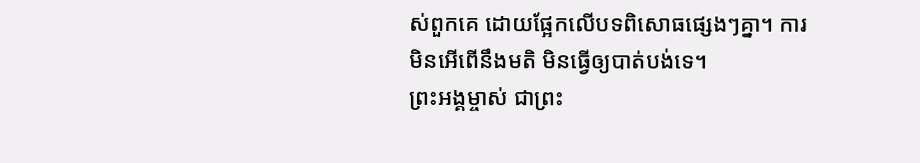ស់ពួកគេ ដោយផ្អែកលើបទពិសោធផ្សេងៗគ្នា។ ការមិនអើពើនឹងមតិ មិនធ្វើឲ្យបាត់បង់ទេ។
ព្រះអង្គម្ចាស់ ជាព្រះ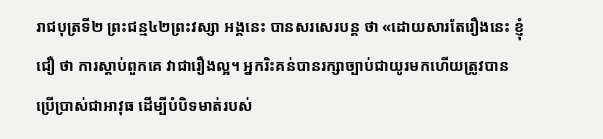រាជបុត្រទី២ ព្រះជន្ម៤២ព្រះវស្សា អង្គនេះ បានសរសេរបន្ដ ថា «ដោយសារតែរឿងនេះ ខ្ញុំជឿ ថា ការស្តាប់ពួកគេ វាជារឿងល្អ។ អ្នករិះគន់បានរក្សាច្បាប់ជាយូរមកហើយត្រូវបានប្រើប្រាស់ជាអាវុធ ដើម្បីបំបិទមាត់របស់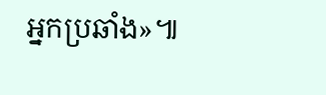អ្នកប្រឆាំង»៕